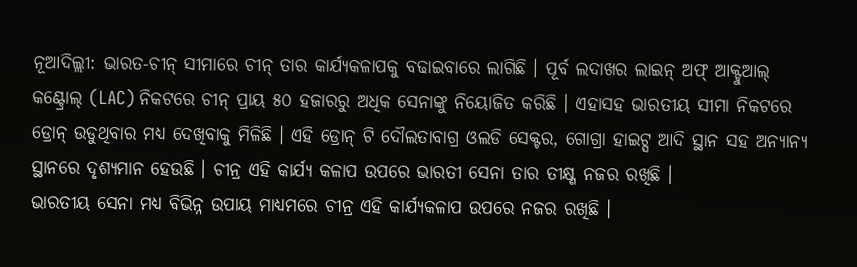ନୂଆଦିଲ୍ଲୀ: ଭାରତ-ଚୀନ୍ ସୀମାରେ ଚୀନ୍ ତାର କାର୍ଯ୍ୟକଳାପକୁ ବଢାଇବାରେ ଲାଗିଛି । ପୂର୍ବ ଲଦାଖର ଲାଇନ୍ ଅଫ୍ ଆକ୍ଟୁଆଲ୍ କଣ୍ଟ୍ରୋଲ୍ (LAC) ନିକଟରେ ଚୀନ୍ ପ୍ରାୟ ୫୦ ହଜାରରୁ ଅଧିକ ସେନାଙ୍କୁ ନିୟୋଜିତ କରିଛି । ଏହାସହ ଭାରତୀୟ ସୀମା ନିକଟରେ ଡ୍ରୋନ୍ ଉଡୁଥିବାର ମଧ୍ୟ ଦେଖିବାକୁ ମିଳିଛି । ଏହି ଡ୍ରୋନ୍ ଟି ଦୌଲତାବାଗ୍ର ଓଲଡି ସେକ୍ଟର, ଗୋଗ୍ରା ହାଇଟ୍ସ ଆଦି ସ୍ଥାନ ସହ ଅନ୍ୟାନ୍ୟ ସ୍ଥାନରେ ଦୃଶ୍ୟମାନ ହେଉଛି । ଚୀନ୍ର ଏହି କାର୍ଯ୍ୟ କଳାପ ଉପରେ ଭାରତୀ ସେନା ତାର ତୀକ୍ଷ୍ଣ ନଜର ରଖିଛି ।
ଭାରତୀୟ ସେନା ମଧ୍ୟ ବିଭିନ୍ନ ଉପାୟ ମାଧ୍ୟମରେ ଚୀନ୍ର ଏହି କାର୍ଯ୍ୟକଳାପ ଉପରେ ନଜର ରଖିଛି ।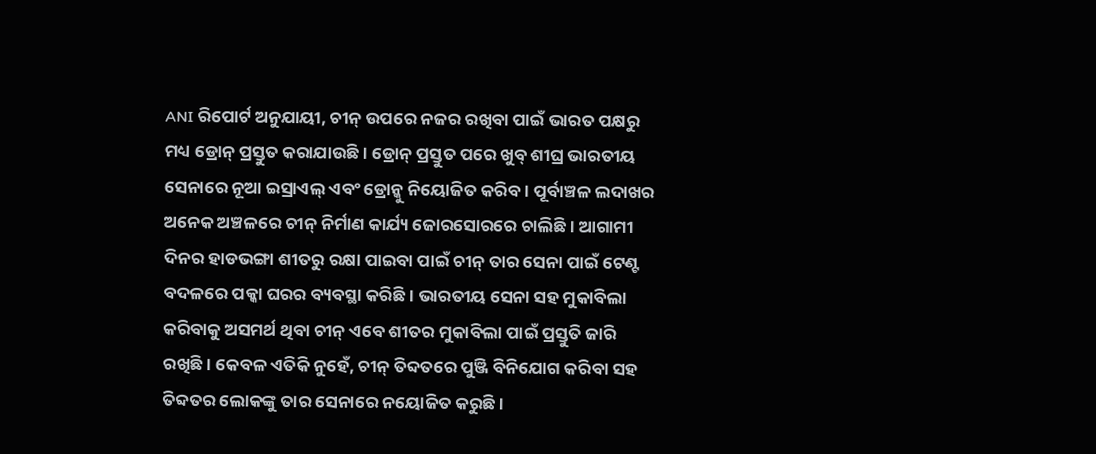ANI ରିପୋର୍ଟ ଅନୁଯାୟୀ, ଚୀନ୍ ଉପରେ ନଜର ରଖିବା ପାଇଁ ଭାରତ ପକ୍ଷରୁ ମଧ୍ୟ ଡ୍ରୋନ୍ ପ୍ରସ୍ତୁତ କରାଯାଉଛି । ଡ୍ରୋନ୍ ପ୍ରସ୍ତୁତ ପରେ ଖୁବ୍ ଶୀଘ୍ର ଭାରତୀୟ ସେନାରେ ନୂଆ ଇସ୍ରାଏଲ୍ ଏବଂ ଡ୍ରୋନ୍କୁ ନିୟୋଜିତ କରିବ । ପୂର୍ବାଞ୍ଚଳ ଲଦାଖର ଅନେକ ଅଞ୍ଚଳରେ ଚୀନ୍ ନିର୍ମାଣ କାର୍ଯ୍ୟ ଜୋରସୋରରେ ଚାଲିଛି । ଆଗାମୀ ଦିନର ହାଡଭଙ୍ଗା ଶୀତରୁ ରକ୍ଷା ପାଇବା ପାଇଁ ଚୀନ୍ ତାର ସେନା ପାଇଁ ଟେଣ୍ଟ ବଦଳରେ ପକ୍କା ଘରର ବ୍ୟବସ୍ଥା କରିଛି । ଭାରତୀୟ ସେନା ସହ ମୁକାବିଲା କରିବାକୁ ଅସମର୍ଥ ଥିବା ଚୀନ୍ ଏବେ ଶୀତର ମୁକାବିଲା ପାଇଁ ପ୍ରସ୍ତୁତି ଜାରି ରଖିଛି । କେବଳ ଏତିକି ନୁହେଁ, ଚୀନ୍ ତିବ୍ଦତରେ ପୁଞ୍ଜି ବିନିଯୋଗ କରିବା ସହ ତିବ୍ଦତର ଲୋକଙ୍କୁ ତାର ସେନାରେ ନୟୋଜିତ କରୁଛି ।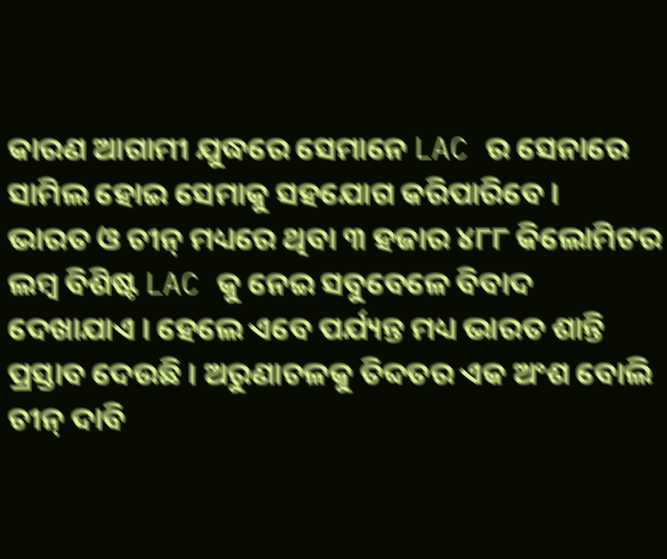କାରଣ ଆଗାମୀ ଯୁଦ୍ଧରେ ସେମାନେ LAC ର ସେନାରେ ସାମିଲ ହୋଇ ସେମାକୁ ସହଯୋଗ କରିପାରିବେ ।
ଭାରତ ଓ ଚୀନ୍ ମଧ୍ୟରେ ଥିବା ୩ ହଜାର ୪୮୮ କିଲୋମିଟର ଲମ୍ବ ବିଶିଷ୍ଟ LAC କୁ ନେଇ ସବୁବେଳେ ବିବାଦ ଦେଖାଯାଏ । ହେଲେ ଏବେ ପର୍ଯ୍ୟନ୍ତ ମଧ୍ୟ ଭାରତ ଶାନ୍ତି ପ୍ରସ୍ତାବ ଦେଉଛି । ଅରୁଣାଚଳକୁ ତିବ୍ଦତର ଏକ ଅଂଶ ବୋଲି ଚୀନ୍ ଦାବି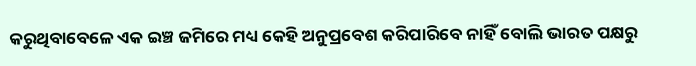କରୁଥିବାବେଳେ ଏକ ଇଞ୍ଚ ଜମିରେ ମଧ୍ୟ କେହି ଅନୁପ୍ରବେଶ କରିପାରିବେ ନାହିଁ ବୋଲି ଭାରତ ପକ୍ଷରୁ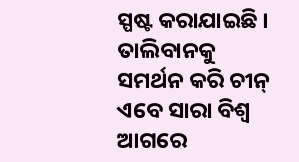ସ୍ପଷ୍ଟ କରାଯାଇଛି । ତାଲିବାନକୁ ସମର୍ଥନ କରି ଚୀନ୍ ଏବେ ସାରା ବିଶ୍ୱ ଆଗରେ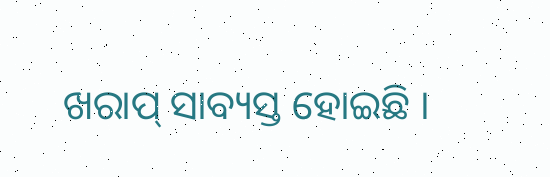ଖରାପ୍ ସାବ୍ୟସ୍ତ ହୋଇଛି ।